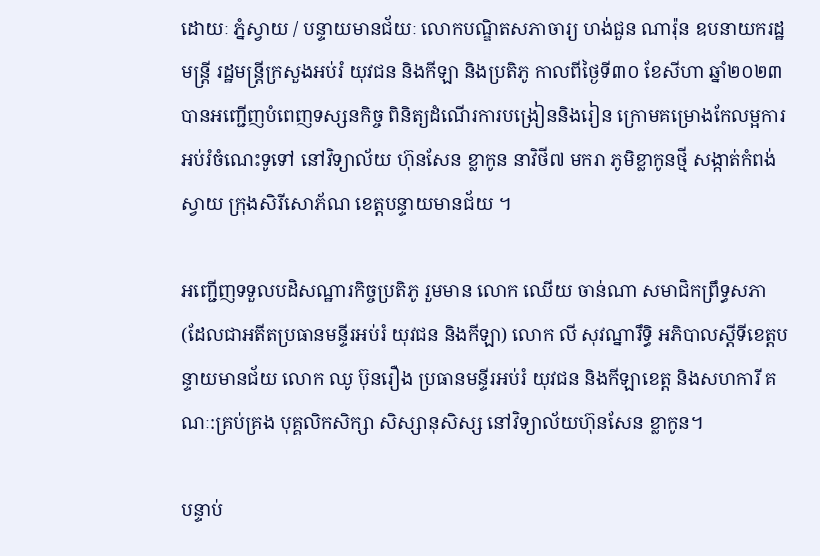ដោយៈ ភ្នំស្វាយ / បន្ទាយមានជ័យៈ លោកបណ្ឌិតសភាចារ្យ ហង់ជួន ណារ៉ុន ឧបនាយករដ្ឋមន្ត្រី រដ្ឋមន្រ្តីក្រសួងអប់រំ យុវជន និងកីឡា និងប្រតិភូ កាលពីថ្ងៃទី៣០ ខែសីហា ឆ្នាំ២០២៣ បានអញ្ជើញបំពេញទស្សនកិច្ច ពិនិត្យដំណើរការបង្រៀននិងរៀន ក្រោមគម្រោងកែលម្អការអប់រំចំណេះទូទៅ នៅវិទ្យាល័យ ហ៊ុនសែន ខ្លាកូន នាវិថី៧ មករា ភូមិខ្លាកូនថ្មី សង្កាត់កំពង់ស្វាយ ក្រុងសិរីសោភ័ណ ខេត្តបន្ទាយមានជ័យ ។

អញ្ជើញទទួលបដិសណ្ឋារកិច្ចប្រតិភូ រួមមាន លោក ឈើយ ចាន់ណា សមាជិកព្រឹទ្ធសភា (ដែលជាអតីតប្រធានមន្ទីរអប់រំ យុវជន និងកីឡា) លោក លី សុវណ្នារឹទ្ធិ អភិបាលស្តីទីខេត្តបន្ទាយមានជ័យ លោក ឈូ ប៊ុនរឿង ប្រធានមន្ទីរអប់រំ យុវជន និងកីឡាខេត្ត និងសហការី គណៈ:គ្រប់គ្រង បុគ្គលិកសិក្សា សិស្សានុសិស្ស នៅវិទ្យាល័យហ៊ុនសែន ខ្លាកូន។

បន្ទាប់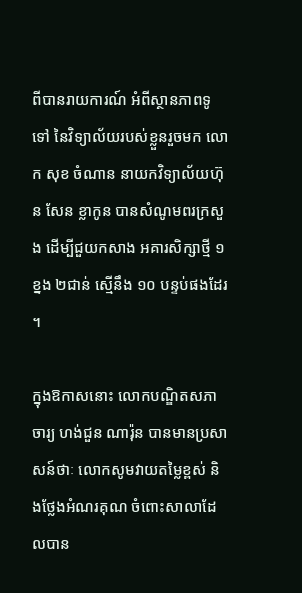ពីបានរាយការណ៍ អំពីស្ថានភាពទូទៅ នៃវិទ្យាល័យរបស់ខ្លួនរួចមក លោក សុខ ចំណាន នាយកវិទ្យាល័យហ៊ុន សែន ខ្លាកូន បានសំណូមពរក្រសួង ដើម្បីជួយកសាង អគារសិក្សាថ្មី ១ខ្នង ២ជាន់ ស្មើនឹង ១០ បន្ទប់ផងដែរ ។

ក្នុងឱកាសនោះ លោកបណ្ឌិតសភាចារ្យ ហង់ជួន ណារ៉ុន បានមានប្រសាសន៍ថាៈ លោកសូមវាយតម្លៃខ្ពស់ និងថ្លែងអំណរគុណ ចំពោះសាលាដែលបាន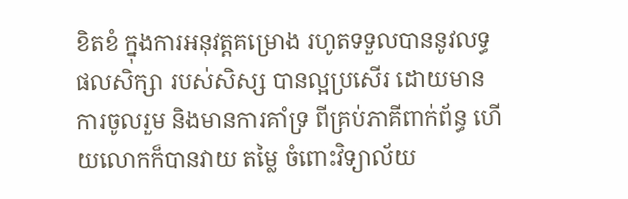ខិតខំ ក្នុងការអនុវត្តគម្រោង រហូតទទួលបាននូវលទ្ធផលសិក្សា របស់សិស្ស បានល្អប្រសើរ ដោយមានការចូលរួម និងមានការគាំទ្រ ពីគ្រប់ភាគីពាក់ព័ន្ធ ហើយលោកក៏បានវាយ តម្លៃ ចំពោះវិទ្យាល័យ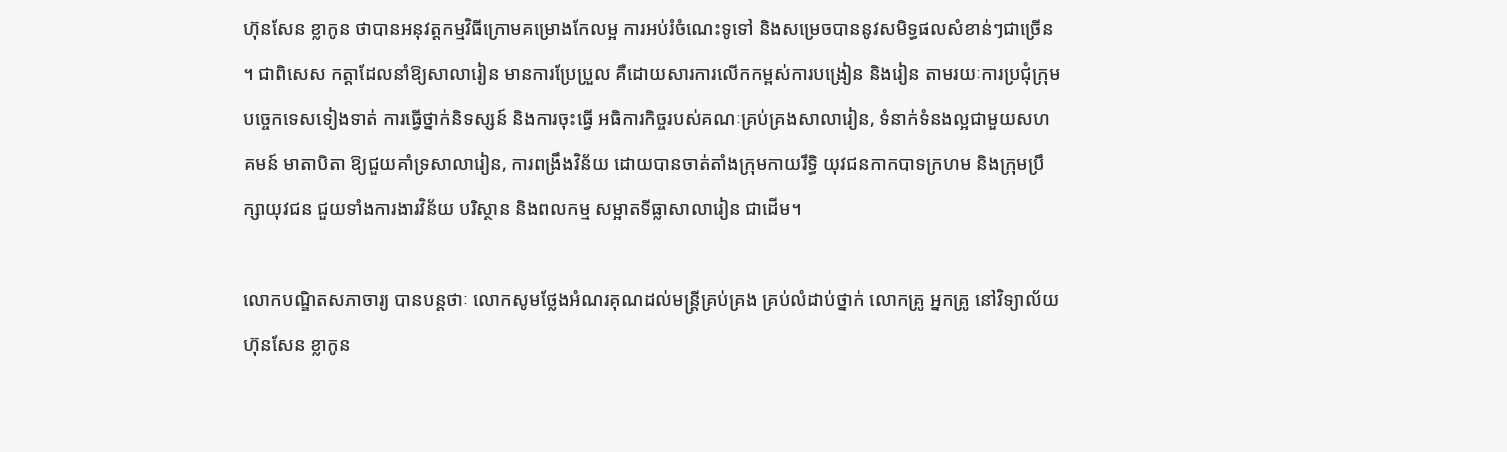ហ៊ុនសែន ខ្លាកូន ថាបានអនុវត្តកម្មវិធីក្រោមគម្រោងកែលម្អ ការអប់រំចំណេះទូទៅ និងសម្រេចបាននូវសមិទ្ធផលសំខាន់ៗជាច្រើន ។ ជាពិសេស កត្តាដែលនាំឱ្យសាលារៀន មានការប្រែប្រួល គឺដោយសារការលើកកម្ពស់ការបង្រៀន និងរៀន តាមរយៈការប្រជុំក្រុមបច្ចេកទេសទៀងទាត់ ការធ្វើថ្នាក់និទស្សន៍ និងការចុះធ្វើ អធិការកិច្ចរបស់គណៈគ្រប់គ្រងសាលារៀន, ទំនាក់ទំនងល្អជាមួយសហគមន៍ មាតាបិតា ឱ្យជួយគាំទ្រសាលារៀន, ការពង្រឹងវិន័យ ដោយបានចាត់តាំងក្រុមកាយរឹទ្ធិ យុវជនកាកបាទក្រហម និងក្រុមប្រឹក្សាយុវជន ជួយទាំងការងារវិន័យ បរិស្ថាន និងពលកម្ម សម្អាតទីធ្លាសាលារៀន ជាដើម។

លោកបណ្ឌិតសភាចារ្យ បានបន្តថាៈ លោកសូមថ្លែងអំណរគុណដល់មន្ត្រីគ្រប់គ្រង គ្រប់លំដាប់ថ្នាក់ លោកគ្រូ អ្នកគ្រូ នៅវិទ្យាល័យ ហ៊ុនសែន ខ្លាកូន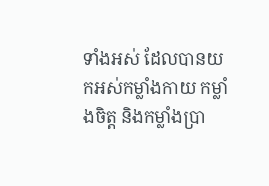ទាំងអស់ ដែលបានយកអស់កម្លាំងកាយ កម្លាំងចិត្ត និងកម្លាំងប្រា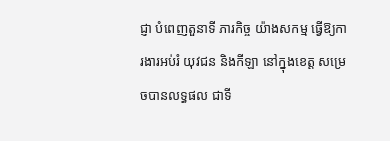ជ្ញា បំពេញតួនាទី ភារកិច្ច យ៉ាងសកម្ម ធ្វើឱ្យការងារអប់រំ យុវជន និងកីឡា នៅក្នុងខេត្ត សម្រេចបានលទ្ធផល ជាទី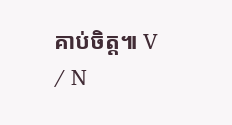គាប់ចិត្ត៕ V / N